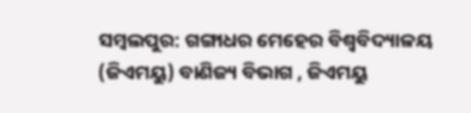ସମ୍ବଲପୁର: ଗଙ୍ଗାଧର ମେହେର ବିଶ୍ଵବିଦ୍ୟାଳୟ (ଜିଏମୟୁ) ବାଣିଜ୍ୟ ବିଭାଗ , ଜିଏମୟୁ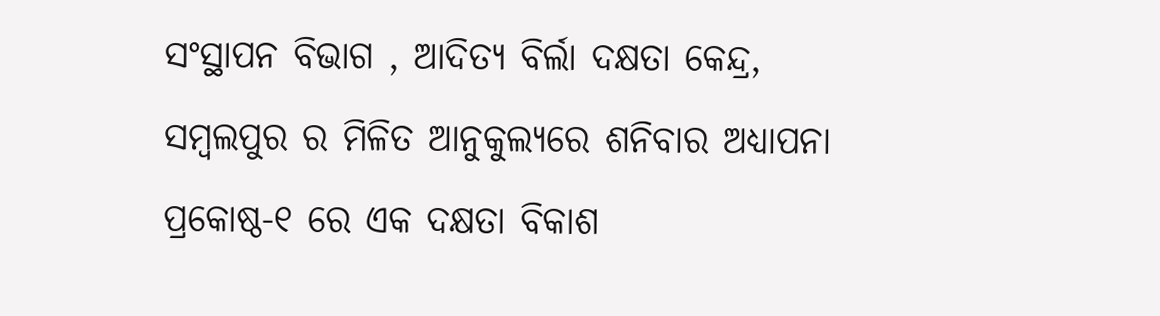ସଂସ୍ଥାପନ ବିଭାଗ , ଆଦିତ୍ୟ ବିର୍ଲା ଦକ୍ଷତା କେନ୍ଦ୍ର, ସମ୍ବଲପୁର ର ମିଳିତ ଆନୁକୁଲ୍ୟରେ ଶନିବାର ଅଧ୍ୟାପନା ପ୍ରକୋଷ୍ଠ-୧ ରେ ଏକ ଦକ୍ଷତା ବିକାଶ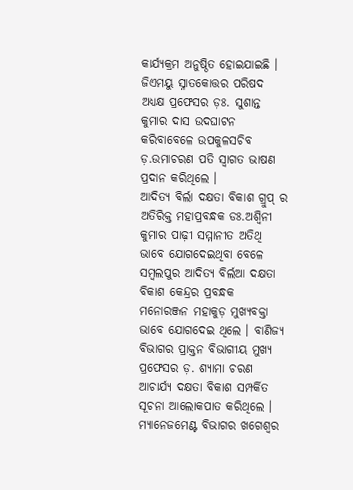କାର୍ଯ୍ୟକ୍ରମ ଅନୁଷ୍ଠିତ ହୋଇଯାଇଛି ।
ଜିଏମୟୁ ସ୍ନାତକୋତ୍ତର ପରିଷଦ ଅଧ୍ୟକ୍ଷ ପ୍ରଫେସର ଡ଼ଃ. ସୁଶାନ୍ତ କୁମାର ଦାସ ଉଦଘାଟନ କରିବାବେଳେ ଉପକୁଳସଚିବ ଡ଼.ଉମାଚରଣ ପତି ସ୍ଵାଗତ ଭାଷଣ ପ୍ରଦାନ କରିଥିଲେ ।
ଆଦିତ୍ୟ ବିର୍ଲା ଦକ୍ଷତା ବିକାଶ ଗ୍ରୁପ୍ ର ଅତିରିକ୍ତ ମହାପ୍ରବନ୍ଧକ ଡଃ.ଅଶ୍ବିନୀ କୁମାର ପାଢ଼ୀ ସମ୍ମାନୀତ ଅତିଥି ଭାବେ ଯୋଗଦେଇଥିବା ବେଳେ ସମ୍ବଲପୁର ଆଦିତ୍ୟ ବିର୍ଲଆ ଦକ୍ଷତା ବିକାଶ କେନ୍ଦ୍ରର ପ୍ରବନ୍ଧକ ମନୋରଞ୍ଜନ ମହାକୁଡ଼ ମୁଖ୍ୟବକ୍ତା ଭାବେ ଯୋଗଦେଇ ଥିଲେ । ବାଣିଜ୍ୟ ବିଭାଗର ପ୍ରାକ୍ତନ ବିଭାଗୀୟ ମୁଖ୍ୟ ପ୍ରଫେସର ଡ଼. ଶ୍ୟାମା ଚରଣ ଆଚାର୍ଯ୍ୟ ଦକ୍ଷତା ବିକାଶ ସମ୍ପର୍କିତ ସୂଚନା ଆଲୋକପାତ କରିଥିଲେ ।
ମ୍ୟାନେଜମେଣ୍ଟ ବିଭାଗର ଖଗେଶ୍ବର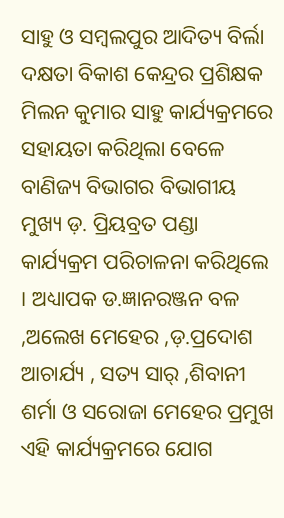ସାହୁ ଓ ସମ୍ବଲପୁର ଆଦିତ୍ୟ ବିର୍ଲା ଦକ୍ଷତା ବିକାଶ କେନ୍ଦ୍ରର ପ୍ରଶିକ୍ଷକ ମିଲନ କୁମାର ସାହୁ କାର୍ଯ୍ୟକ୍ରମରେ ସହାୟତା କରିଥିଲା ବେଳେ ବାଣିଜ୍ୟ ବିଭାଗର ବିଭାଗୀୟ ମୁଖ୍ୟ ଡ଼. ପ୍ରିୟବ୍ରତ ପଣ୍ଡା କାର୍ଯ୍ୟକ୍ରମ ପରିଚାଳନା କରିଥିଲେ । ଅଧ୍ୟାପକ ଡ.ଜ୍ଞାନରଞ୍ଜନ ବଳ ,ଅଲେଖ ମେହେର ,ଡ଼.ପ୍ରଦୋଶ ଆଚାର୍ଯ୍ୟ , ସତ୍ୟ ସାର୍ ,ଶିବାନୀ ଶର୍ମା ଓ ସରୋଜା ମେହେର ପ୍ରମୁଖ ଏହି କାର୍ଯ୍ୟକ୍ରମରେ ଯୋଗ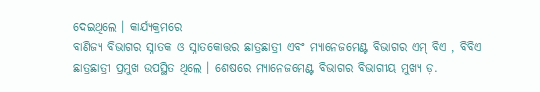ଦେଇଥିଲେ । କାର୍ଯ୍ୟକ୍ରମରେ
ବାଣିଜ୍ୟ ବିଭାଗର ସ୍ନାତକ ଓ ସ୍ନାତକୋତ୍ତର ଛାତ୍ରଛାତ୍ରୀ ଏବଂ ମ୍ୟାନେଜମେଣ୍ଟ ବିଭାଗର ଏମ୍ ବିଏ , ବିବିଏ ଛାତ୍ରଛାତ୍ରୀ ପ୍ରମୁଖ ଉପସ୍ଥିତ ଥିଲେ । ଶେଷରେ ମ୍ୟାନେଜମେଣ୍ଟ ବିଭାଗର ବିଭାଗୀୟ ମୁଖ୍ୟ ଡ଼.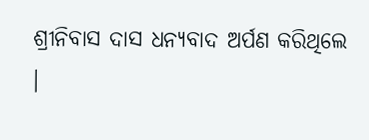ଶ୍ରୀନିବାସ ଦାସ ଧନ୍ୟବାଦ ଅର୍ପଣ କରିଥିଲେ ।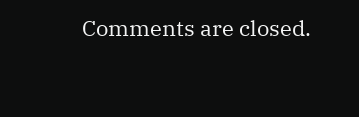Comments are closed.